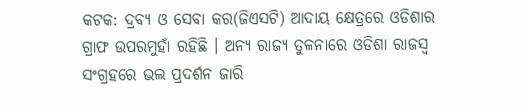କଟକ: ଦ୍ରବ୍ୟ ଓ ସେବା କର(ଜିଏସଟି) ଆଦାୟ କ୍ଷେତ୍ରରେ ଓଡିଶାର ଗ୍ରାଫ ଉପରମୁହାଁ ରହିଛି । ଅନ୍ୟ ରାଜ୍ୟ ତୁଳନାରେ ଓଡିଶା ରାଜସ୍ବ ସଂଗ୍ରହରେ ଭଲ ପ୍ରଦର୍ଶନ ଜାରି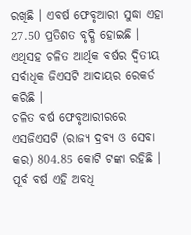ରଖିଛି । ଏବର୍ଷ ଫେବୃଆରୀ ସୁଦ୍ଧା ଏହା 27.50 ପ୍ରତିଶତ ବୃଦ୍ଧି ହୋଇଛି । ଏଥିସହ ଚଳିତ ଆର୍ଥିକ ବର୍ଷର ଦ୍ବିତୀୟ ସର୍ବାଧିକ ଜିଏସଟି ଆଦାୟର ରେକର୍ଡ କରିଛି ।
ଚଳିତ ବର୍ଷ ଫେବୃଆରୀରରେ ଏସଜିଏସଟି (ରାଜ୍ୟ ଦ୍ରବ୍ୟ ଓ ସେବା କର) 804.85 କୋଟି ଟଙ୍କା ରହିଛି । ପୂର୍ବ ବର୍ଷ ଏହି ଅବଧି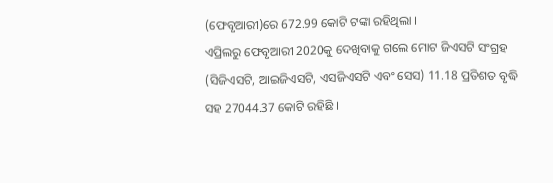(ଫେବୃଆରୀ)ରେ 672.99 କୋଟି ଟଙ୍କା ରହିଥିଲା ।
ଏପ୍ରିଲରୁ ଫେବୃଆରୀ 2020କୁ ଦେଖିବାକୁ ଗଲେ ମୋଟ ଜିଏସଟି ସଂଗ୍ରହ (ସିଜିଏସଟି, ଆଇଜିଏସଟି, ଏସଜିଏସଟି ଏବଂ ସେସ) 11.18 ପ୍ରତିଶତ ବୃଦ୍ଧି ସହ 27044.37 କୋଟି ରହିଛି ।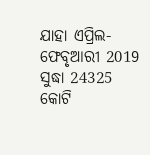ଯାହା ଏପ୍ରିଲ-ଫେବୃଆରୀ 2019 ସୁଦ୍ଧା 24325 କୋଟି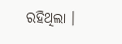ରହିଥିଲା ।